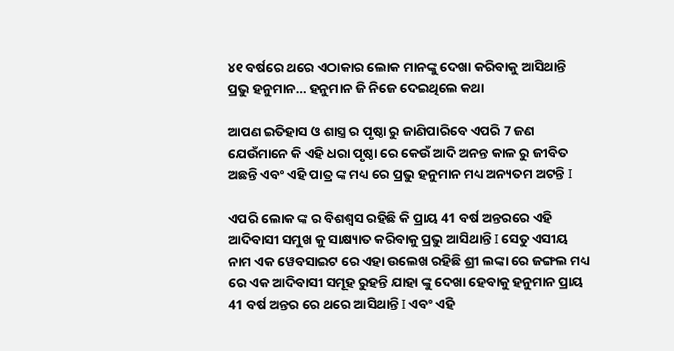୪୧ ବର୍ଷରେ ଥରେ ଏଠାକାର ଲୋକ ମାନଙ୍କୁ ଦେଖା କରିବାକୁ ଆସିଥାନ୍ତି ପ୍ରଭୁ ହନୁମାନ… ହନୁମାନ ଜି ନିଜେ ଦେଇଥିଲେ କଥା

ଆପଣ ଇତିହାସ ଓ ଶାସ୍ତ୍ର ର ପୃଷ୍ଠା ରୁ ଜାଣିପାରିବେ ଏପରି 7 ଜଣ ଯେଉଁମାନେ କି ଏହି ଧରା ପୃଷ୍ଠା ରେ କେଉଁ ଆଦି ଅନନ୍ତ କାଳ ରୁ ଜୀବିତ ଅଛନ୍ତି ଏବଂ ଏହି ପାତ୍ର ଙ୍କ ମଧ୍ୟ ରେ ପ୍ରଭୁ ହନୁମାନ ମଧ୍ୟ ଅନ୍ୟତମ ଅଟନ୍ତି I

ଏପରି ଲୋକ ଙ୍କ ର ବିଶଶ୍ବସ ରହିଛି କି ପ୍ରାୟ 41 ବର୍ଷ ଅନ୍ତରରେ ଏହି ଆଦିବାସୀ ସମୁଖ କୁ ସାକ୍ଷ୍ୟାତ କରିବାକୁ ପ୍ରଭୁ ଆସିଥାନ୍ତି I ସେତୁ ଏସୀୟ ନାମ ଏକ ୱେବସାଇଟ ରେ ଏହା ଉଲେଖ ରହିଛି ଶ୍ରୀ ଲଙ୍କା ରେ ଜଙ୍ଗଲ ମଧ୍ୟ ରେ ଏକ ଆଦିବାସୀ ସମୂହ ରୁହନ୍ତି ଯାହା ଙ୍କୁ ଦେଖା ହେବାକୁ ହନୁମାନ ପ୍ରାୟ 41 ବର୍ଷ ଅନ୍ତର ରେ ଥରେ ଆସିଥାନ୍ତି I ଏବଂ ଏହି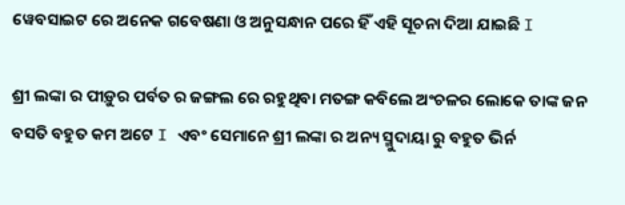ୱେବସାଇଟ ରେ ଅନେକ ଗବେଷଣା ଓ ଅନୁସନ୍ଧାନ ପରେ ହିଁ ଏହି ସୂଚନା ଦିଆ ଯାଇଛି I

ଶ୍ରୀ ଲଙ୍କା ର ପୀଡ଼ୁର ପର୍ବତ ର ଜଙ୍ଗଲ ରେ ରହୁଥିବା ମତଙ୍ଗ କବିଲେ ଅଂଚଳର ଲୋକେ ତାଙ୍କ ଜନ ବସତି ବହୁତ କମ ଅଟେ I ଏବଂ ସେମାନେ ଶ୍ରୀ ଲଙ୍କା ର ଅନ୍ୟ ସ୍ମୁଦାୟା ରୁ ବହୁତ ଭିର୍ନ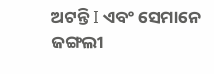ଅଟନ୍ତି I ଏବଂ ସେମାନେ ଜଙ୍ଗଲୀ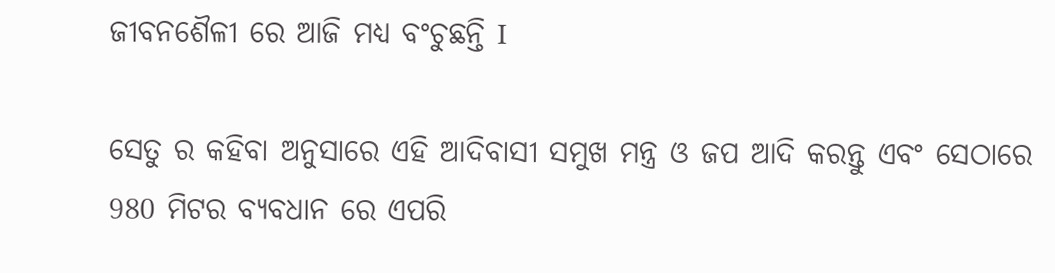ଜୀବନଶୈଳୀ ରେ ଆଜି ମଧ୍ୟ ବଂଚୁଛନ୍ତି I

ସେତୁ ର କହିବା ଅନୁସାରେ ଏହି ଆଦିବାସୀ ସମୁଖ ମନ୍ତ୍ର ଓ ଜପ ଆଦି କରନ୍ତୁ ଏବଂ ସେଠାରେ 980 ମିଟର ବ୍ୟବଧାନ ରେ ଏପରି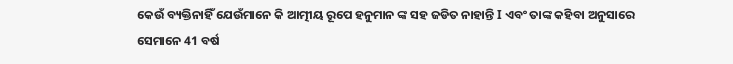କେଉଁ ବ୍ୟକ୍ତିନାହିଁ ଯେଉଁମାନେ କି ଆତ୍ମୀୟ ରୂପେ ହନୁମାନ ଙ୍କ ସହ ଜଡିତ ନାହାନ୍ତି I ଏବଂ ତାଙ୍କ କହିବା ଅନୁସାରେ ସେମାନେ 41 ବର୍ଷ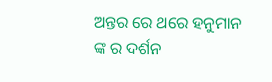ଅନ୍ତର ରେ ଥରେ ହନୁମାନ ଙ୍କ ର ଦର୍ଶନ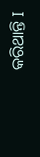କରିଥାନ୍ତି I